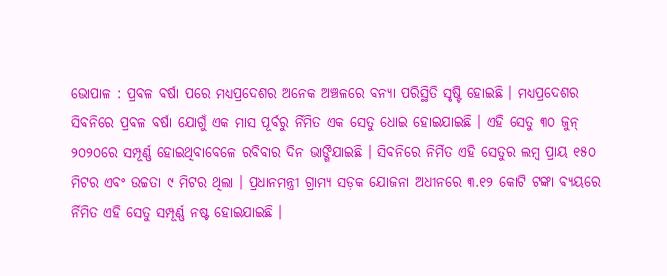ଭୋପାଳ : ପ୍ରବଳ ବର୍ଷା ପରେ ମଧ୍ୟପ୍ରଦେଶର ଅନେକ ଅଞ୍ଚଳରେ ବନ୍ୟା ପରିସ୍ଥିତି ସୃଷ୍ଟି ହୋଇଛି । ମଧ୍ୟପ୍ରଦେଶର ସିବନିରେ ପ୍ରବଳ ବର୍ଷା ଯୋଗୁଁ ଏକ ମାସ ପୂର୍ବରୁ ର୍ନିମିତ ଏକ ସେତୁ ଧୋଇ ହୋଇଯାଇଛି । ଏହି ସେତୁ ୩୦ ଜୁନ୍ ୨୦୨୦ରେ ସମ୍ପୂର୍ଣ୍ଣ ହୋଇଥିବାବେଳେ ରବିବାର ଦିନ ଭାଙ୍ଗିଯାଇଛି । ସିବନିରେ ନିର୍ମିତ ଏହି ସେତୁର ଲମ୍ବ ପ୍ରାୟ ୧୫୦ ମିଟର ଏବଂ ଉଚ୍ଚତା ୯ ମିଟର ଥିଲା । ପ୍ରଧାନମନ୍ତ୍ରୀ ଗ୍ରାମ୍ୟ ସଡ଼କ ଯୋଜନା ଅଧୀନରେ ୩.୧୨ କୋଟି ଟଙ୍କା ବ୍ୟୟରେ ର୍ନିମିତ ଏହି ସେତୁ ସମ୍ପୂର୍ଣ୍ଣ ନଷ୍ଟ ହୋଇଯାଇଛି ।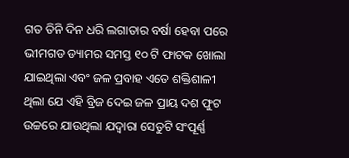ଗତ ତିନି ଦିନ ଧରି ଲଗାତାର ବର୍ଷା ହେବା ପରେ ଭୀମଗଡ ଡ୍ୟାମର ସମସ୍ତ ୧୦ ଟି ଫାଟକ ଖୋଲା ଯାଇଥିଲା ଏବଂ ଜଳ ପ୍ରବାହ ଏତେ ଶକ୍ତିଶାଳୀ ଥିଲା ଯେ ଏହି ବ୍ରିଜ ଦେଇ ଜଳ ପ୍ରାୟ ଦଶ ଫୁଟ ଉଚ୍ଚରେ ଯାଉଥିଲା ଯଦ୍ୱାରା ସେତୁଟି ସଂପୂର୍ଣ୍ଣ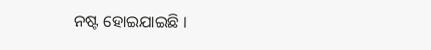ନଷ୍ଟ ହୋଇଯାଇଛି ।